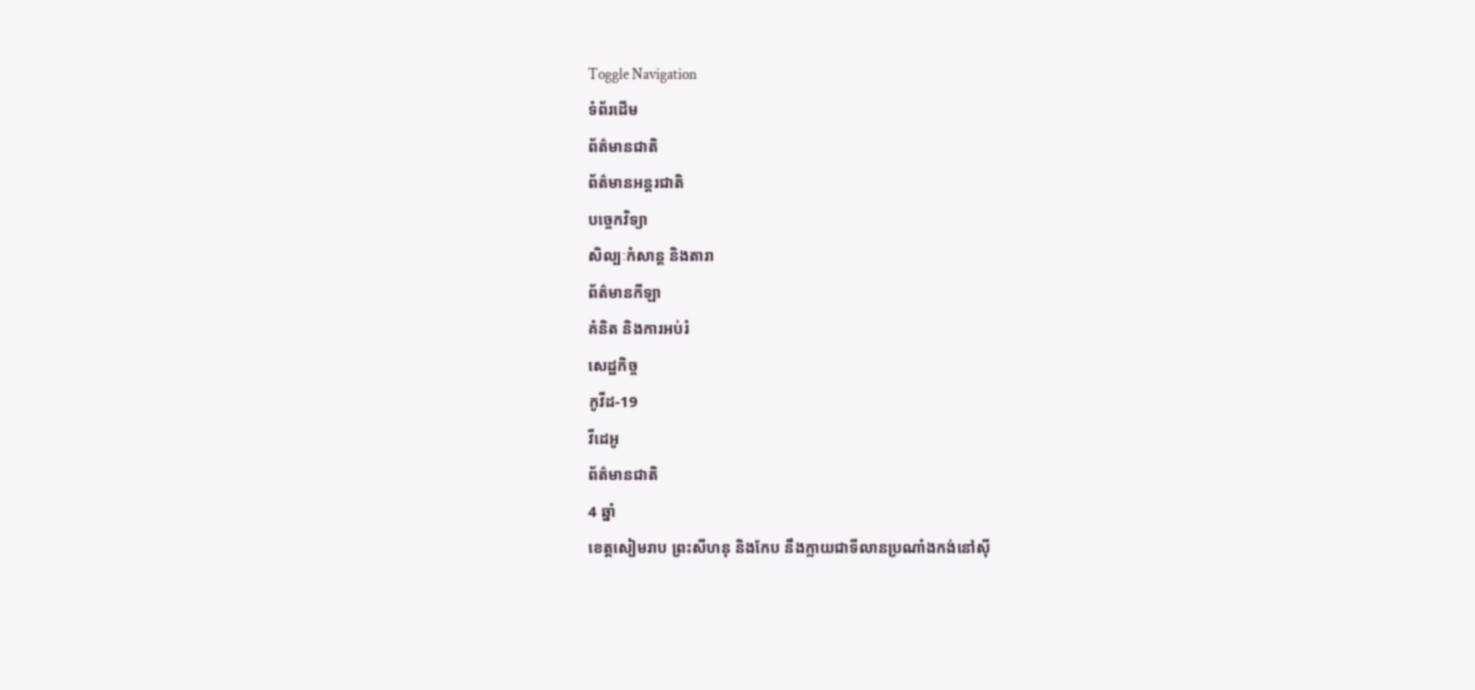Toggle Navigation
ទំព័រដើម
ព័ត៌មានជាតិ
ព័ត៌មានអន្តរជាតិ
បច្ចេកវិទ្យា
សិល្បៈកំសាន្ត និងតារា
ព័ត៌មានកីឡា
គំនិត និងការអប់រំ
សេដ្ឋកិច្ច
កូវីដ-19
វីដេអូ
ព័ត៌មានជាតិ
4 ឆ្នាំ
ខេត្តសៀមរាប ព្រះសីហនុ និងកែប នឹងក្លាយជាទីលានប្រណាំងកង់នៅស៊ី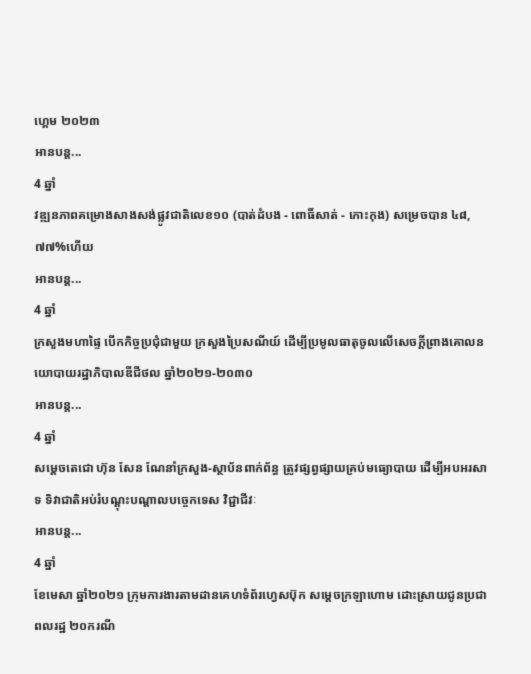ហ្គេម ២០២៣
អានបន្ត...
4 ឆ្នាំ
វឌ្ឍនភាពគម្រោងសាងសង់ផ្លូវជាតិលេខ១០ (បាត់ដំបង - ពោធិ៍សាត់ - កោះកុង) សម្រេចបាន ៤៨,៧៧%ហើយ
អានបន្ត...
4 ឆ្នាំ
ក្រសួងមហាផ្ទៃ បើកកិច្ចប្រជុំជាមួយ ក្រសួងប្រៃសណីយ៍ ដើម្បីប្រមូលធាតុចូលលើសេចក្ដីព្រាងគោលនយោបាយរដ្ឋាភិបាលឌីជីថល ឆ្នាំ២០២១-២០៣០
អានបន្ត...
4 ឆ្នាំ
សម្ដេចតេជោ ហ៊ុន សែន ណែនាំក្រសួង-ស្ថាប័នពាក់ព័ន្ធ ត្រូវផ្សព្វផ្សាយគ្រប់មធ្យោបាយ ដើម្បីអបអរសាទ ទិវាជាតិអប់រំបណ្ដុះបណ្ដាលបច្ចេកទេស វិជ្ជាជីវៈ
អានបន្ត...
4 ឆ្នាំ
ខែមេសា ឆ្នាំ២០២១ ក្រុមការងារតាមដានគេហទំព័រហ្វេសប៊ុក សម្ដេចក្រឡាហោម ដោះស្រាយជូនប្រជាពលរដ្ឋ ២០ករណី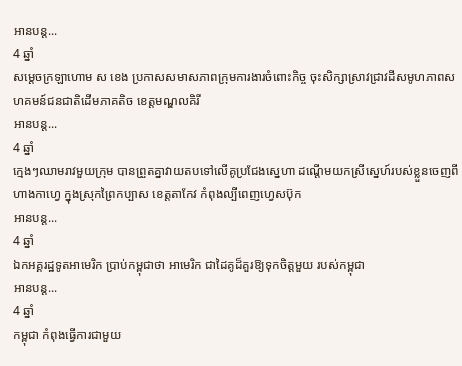អានបន្ត...
4 ឆ្នាំ
សម្តេចក្រឡាហោម ស ខេង ប្រកាសសមាសភាពក្រុមការងារចំពោះកិច្ច ចុះសិក្សាស្រាវជ្រាវដីសមូហភាពសហគមន៍ជនជាតិដើមភាគតិច ខេត្តមណ្ឌលគិរី
អានបន្ត...
4 ឆ្នាំ
ក្មេងៗឈាមរាវមួយក្រុម បានព្រួតគ្នាវាយតបទៅលើគូប្រជែងស្នេហា ដណ្តើមយកស្រីស្នេហ៍របស់ខ្លួនចេញពីហាងកាហ្វេ ក្នុងស្រុកព្រៃកប្បាស ខេត្តតាកែវ កំពុងល្បីពេញហ្វេសប៊ុក
អានបន្ត...
4 ឆ្នាំ
ឯកអគ្គរដ្ឋទូតអាមេរិក ប្រាប់កម្ពុជាថា អាមេរិក ជាដៃគូដ៏គួរឱ្យទុកចិត្តមួយ របស់កម្ពុជា
អានបន្ត...
4 ឆ្នាំ
កម្ពុជា កំពុងធ្វើការជាមួយ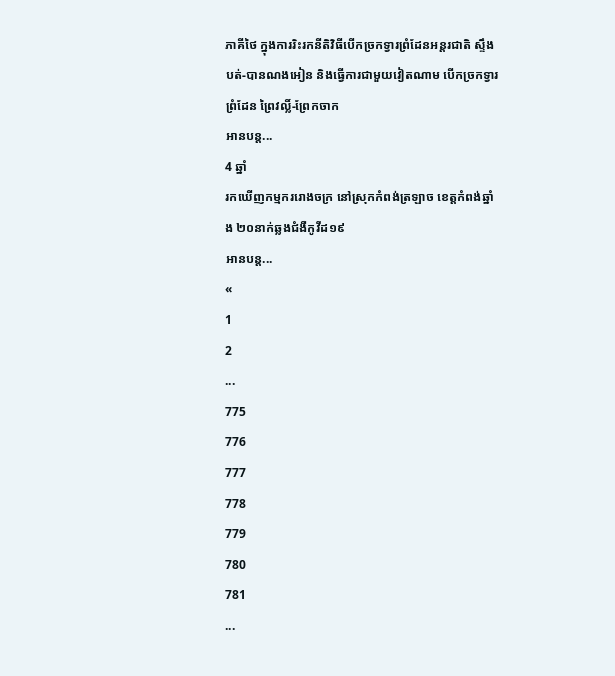ភាគីថៃ ក្នុងការរិះរកនីតិវិធីបើកច្រកទ្វារព្រំដែនអន្តរជាតិ ស្ទឹងបត់-បានណងអៀន និងធ្វើការជាមួយវៀតណាម បើកច្រកទ្វារព្រំដែន ព្រៃវល្លិ៍-ព្រែកចាក
អានបន្ត...
4 ឆ្នាំ
រកឃើញកម្មកររោងចក្រ នៅស្រុកកំពង់ត្រឡាច ខេត្តកំពង់ឆ្នាំង ២០នាក់ឆ្លងជំងឺកូវីដ១៩
អានបន្ត...
«
1
2
...
775
776
777
778
779
780
781
...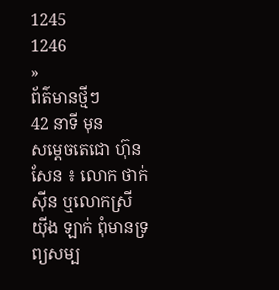1245
1246
»
ព័ត៌មានថ្មីៗ
42 នាទី មុន
សម្ដេចតេជោ ហ៊ុន សែន ៖ លោក ថាក់ ស៊ីន ឬលោកស្រី យ៉ីង ឡាក់ ពុំមានទ្រព្យសម្ប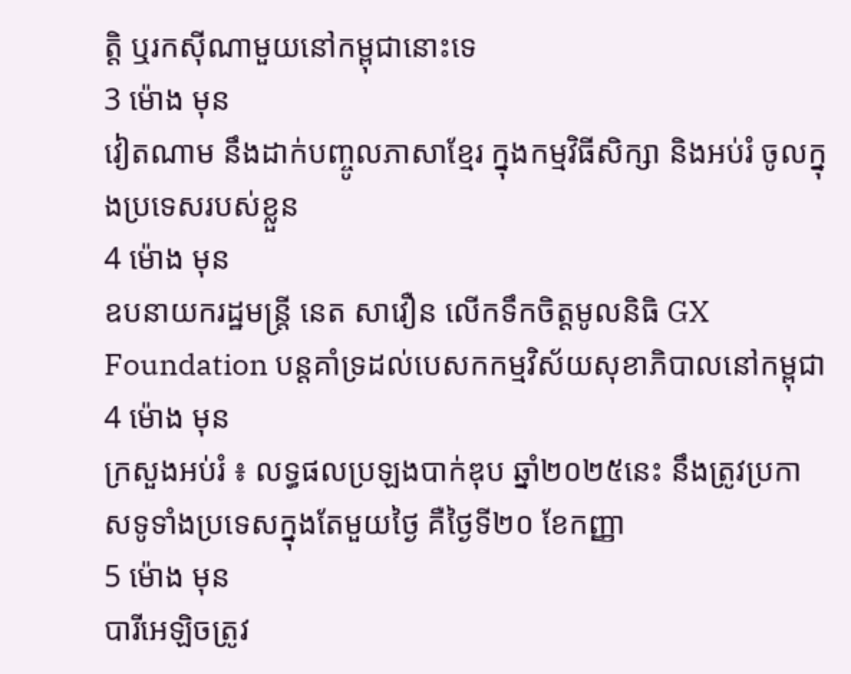ត្តិ ឬរកស៊ីណាមួយនៅកម្ពុជានោះទេ
3 ម៉ោង មុន
វៀតណាម នឹងដាក់បញ្ចូលភាសាខ្មែរ ក្នុងកម្មវិធីសិក្សា និងអប់រំ ចូលក្នុងប្រទេសរបស់ខ្លួន
4 ម៉ោង មុន
ឧបនាយករដ្ឋមន្ដ្រី នេត សាវឿន លើកទឹកចិត្តមូលនិធិ GX Foundation បន្ដគាំទ្រដល់បេសកកម្មវិស័យសុខាភិបាលនៅកម្ពុជា
4 ម៉ោង មុន
ក្រសួងអប់រំ ៖ លទ្ធផលប្រឡងបាក់ឌុប ឆ្នាំ២០២៥នេះ នឹងត្រូវប្រកាសទូទាំងប្រទេសក្នុងតែមួយថ្ងៃ គឺថ្ងៃទី២០ ខែកញ្ញា
5 ម៉ោង មុន
បារីអេឡិចត្រូវ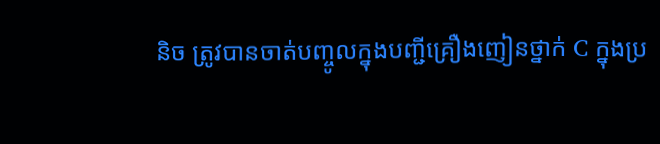និច ត្រូវបានចាត់បញ្ចូលក្នុងបញ្ជីគ្រឿងញៀនថ្នាក់ C ក្នុងប្រ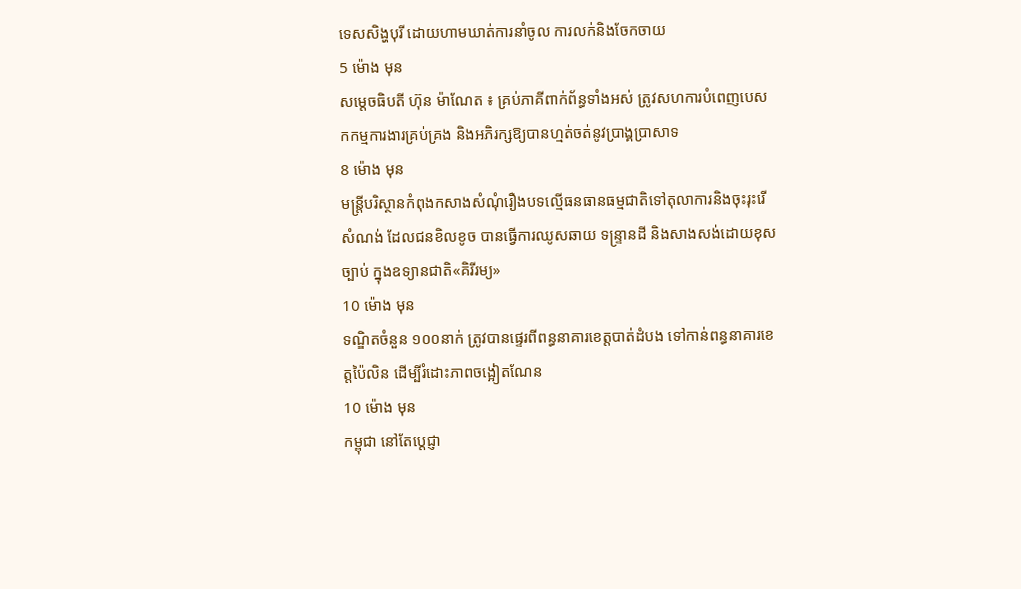ទេសសិង្ហបុរី ដោយហាមឃាត់ការនាំចូល ការលក់និងចែកចាយ
5 ម៉ោង មុន
សម្តេចធិបតី ហ៊ុន ម៉ាណែត ៖ គ្រប់ភាគីពាក់ព័ន្ធទាំងអស់ ត្រូវសហការបំពេញបេសកកម្មការងារគ្រប់គ្រង និងអភិរក្សឱ្យបានហ្មត់ចត់នូវប្រាង្គប្រាសាទ
8 ម៉ោង មុន
មន្ត្រីបរិស្ថានកំពុងកសាងសំណុំរឿងបទល្មើធនធានធម្មជាតិទៅតុលាការនិងចុះរុះរើសំណង់ ដែលជនខិលខូច បានធ្វើការឈូសឆាយ ទន្ទ្រានដី និងសាងសង់ដោយខុសច្បាប់ ក្នុងឧទ្យានជាតិ«គិរីរម្យ»
10 ម៉ោង មុន
ទណ្ឌិតចំនួន ១០០នាក់ ត្រូវបានផ្ទេរពីពន្ធនាគារខេត្តបាត់ដំបង ទៅកាន់ពន្ធនាគារខេត្តប៉ៃលិន ដើម្បីរំដោះភាពចង្អៀតណែន
10 ម៉ោង មុន
កម្ពុជា នៅតែប្តេជ្ញា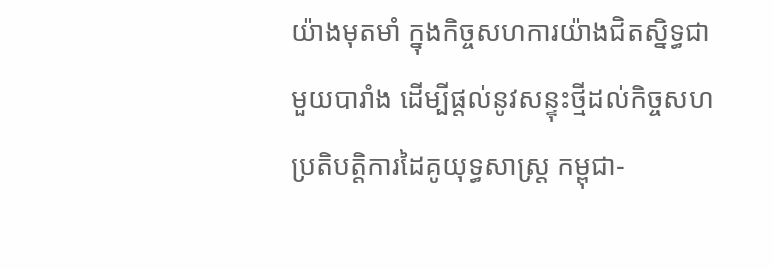យ៉ាងមុតមាំ ក្នុងកិច្ចសហការយ៉ាងជិតស្និទ្ធជាមួយបារាំង ដើម្បីផ្តល់នូវសន្ទុះថ្មីដល់កិច្ចសហប្រតិបត្តិការដៃគូយុទ្ធសាស្ត្រ កម្ពុជា-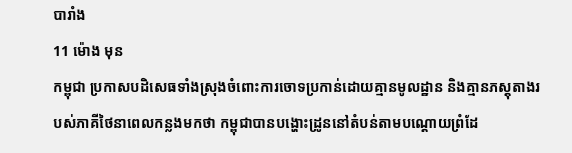បារាំង
11 ម៉ោង មុន
កម្ពុជា ប្រកាសបដិសេធទាំងស្រុងចំពោះការចោទប្រកាន់ដោយគ្មានមូលដ្ឋាន និងគ្មានភស្តុតាងរបស់ភាគីថៃនាពេលកន្លងមកថា កម្ពុជាបានបង្ហោះដ្រូននៅតំបន់តាមបណ្តោយព្រំដែ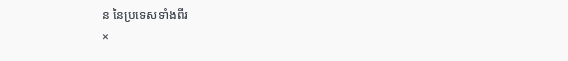ន នៃប្រទេសទាំងពីរ
×